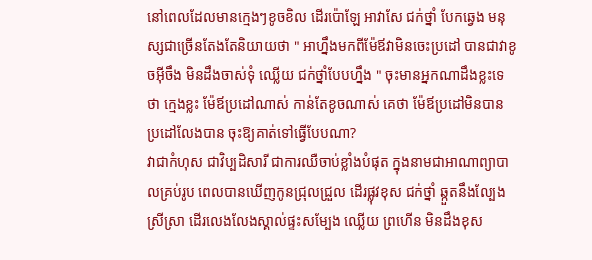នៅពេលដែលមានក្មេងៗខូចខិល ដើរប៉ោឡែ អាវាសែ ជក់ថ្នាំ បែកឆ្វេង មនុស្សជាច្រើនតែងតែនិយាយថា " អាហ្នឹងមកពីម៉ែឪវាមិនចេះប្រដៅ បានជាវាខូចអ៊ីចឹង មិនដឹងចាស់ទុំ ឈ្លើយ ជក់ថ្នាំបែបហ្នឹង " ចុះមានអ្នកណាដឹងខ្លះទេថា ក្មេងខ្លះ ម៉ែឪប្រដៅណាស់ កាន់តែខូចណាស់ គេថា ម៉ែឪប្រដៅមិនបាន ប្រដៅលែងបាន ចុះឱ្យគាត់ទៅធ្វើបែបណា?
វាជាកំហុស ជាវិប្បដិសារី ជាការឈឺចាប់ខ្លាំងបំផុត ក្នុងនាមជាអាណាព្យាបាលគ្រប់រូប ពេលបានឃើញកូនជ្រុលជ្រួល ដើរផ្លុវខុស ជក់ថ្នាំ ឆ្កួតនឹងល្បែង ស្រីស្រា ដើរលេងលែងស្គាល់ផ្ទះសម្បែង ឈ្លើយ ព្រហើន មិនដឹងខុស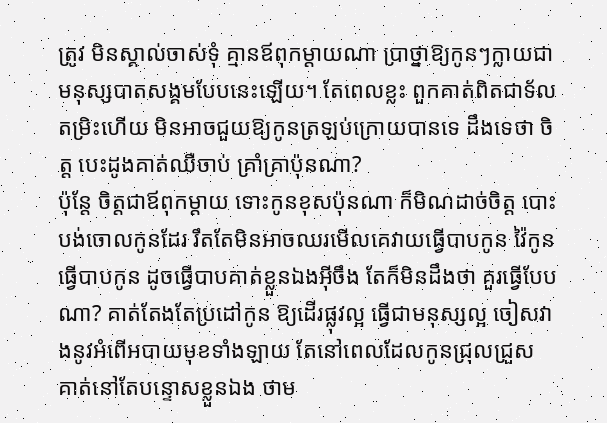ត្រូវ មិនស្គាល់ចាស់ទុំ គ្មានឪពុកម្ដាយណា ប្រាថ្នាឱ្យកូនៗក្លាយជាមនុស្សបាតសង្គមបែបនេះឡើយ។ តែពេលខ្លះ ពួកគាត់ពិតជាទ័លតម្រិះហើយ មិនអាចជួយឱ្យកូនត្រឡប់ក្រោយបានទេ ដឹងទេថា ចិត្ត បេះដូងគាត់ឈឺចាប់ គ្រាំគ្រាប៉ុនណា?
ប៉ុន្តែ ចិត្តជាឪពុកម្ដាយ ទោះកូនខុសប៉ុនណា ក៏មិណដាច់ចិត្ត បោះបង់ចោលកូនដែរ រឹតតែមិនអាចឈរមើលគេវាយធ្វើបាបកូន វ៉ៃកូន ធ្វើបាបកូន ដូចធ្វើបាបគាត់ខ្លួនឯងអ៊ីចឹង តែក៏មិនដឹងថា គួរធ្វើបែបណា? គាត់តែងតែប្រដៅកូន ឱ្យដើរផ្លុវល្អ ធ្វើជាមនុស្សល្អ ចៀសវាងនូវអំពើអបាយមុខទាំងឡាយ តែនៅពេលដែលកូនជ្រុលជ្រួស គាត់នៅតែបន្ទោសខ្លួនឯង ថាម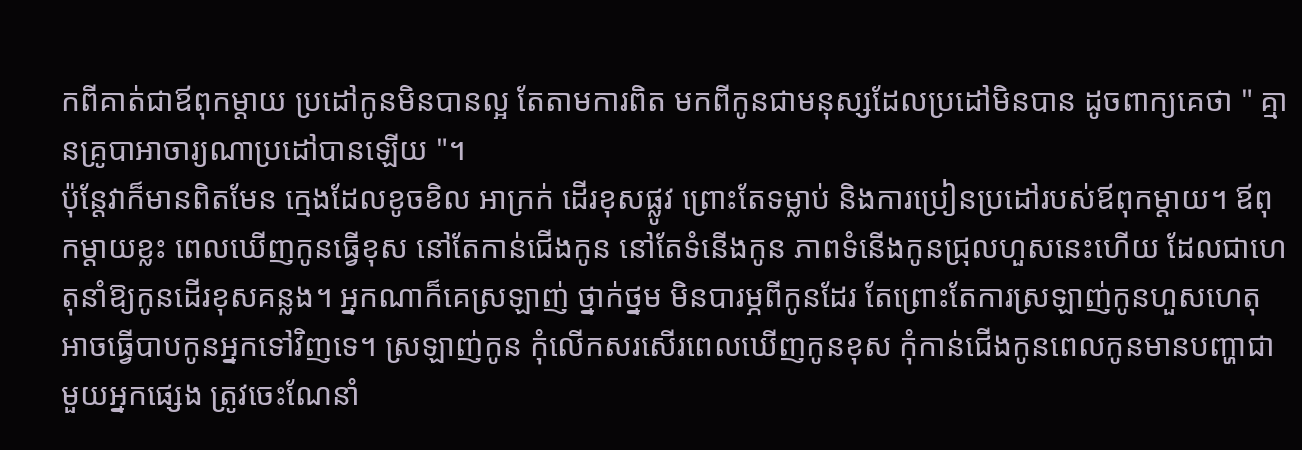កពីគាត់ជាឪពុកម្ដាយ ប្រដៅកូនមិនបានល្អ តែតាមការពិត មកពីកូនជាមនុស្សដែលប្រដៅមិនបាន ដូចពាក្យគេថា " គ្មានគ្រូបាអាចារ្យណាប្រដៅបានឡើយ "។
ប៉ុន្តែវាក៏មានពិតមែន ក្មេងដែលខូចខិល អាក្រក់ ដើរខុសផ្លូវ ព្រោះតែទម្លាប់ និងការប្រៀនប្រដៅរបស់ឪពុកម្ដាយ។ ឪពុកម្ដាយខ្លះ ពេលឃើញកូនធ្វើខុស នៅតែកាន់ជើងកូន នៅតែទំនើងកូន ភាពទំនើងកូនជ្រុលហួសនេះហើយ ដែលជាហេតុនាំឱ្យកូនដើរខុសគន្លង។ អ្នកណាក៏គេស្រឡាញ់ ថ្នាក់ថ្នម មិនបារម្ភពីកូនដែរ តែព្រោះតែការស្រឡាញ់កូនហួសហេតុ អាចធ្វើបាបកូនអ្នកទៅវិញទេ។ ស្រឡាញ់កូន កុំលើកសរសើរពេលឃើញកូនខុស កុំកាន់ជើងកូនពេលកូនមានបញ្ហាជាមួយអ្នកផ្សេង ត្រូវចេះណែនាំ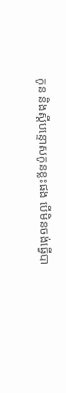កូន និងស្ដីបន្ទោសកូនខ្លះផង បើមិនចង់ធ្វើបា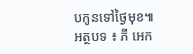បកូនទៅថ្ងៃមុខ៕
អត្ថបទ ៖ ភី អេក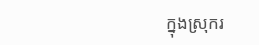ក្នុងស្រុករ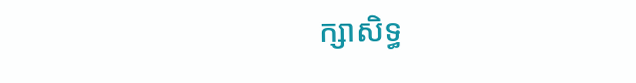ក្សាសិទ្ធ